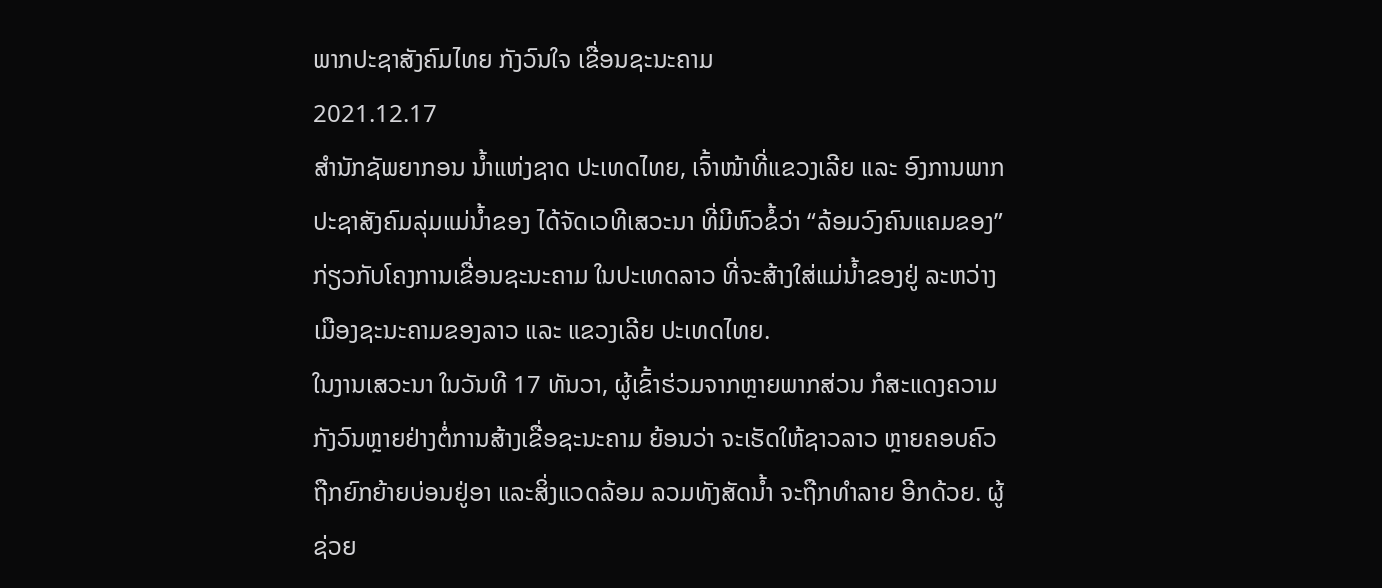ພາກປະຊາສັງຄົມໄທຍ ກັງວົນໃຈ ເຂື່ອນຊະນະຄາມ
2021.12.17
ສຳນັກຊັພຍາກອນ ນ້ຳແຫ່ງຊາດ ປະເທດໄທຍ, ເຈົ້າໜ້າທີ່ແຂວງເລີຍ ແລະ ອົງການພາກປະຊາສັງຄົມລຸ່ມແມ່ນ້ຳຂອງ ໄດ້ຈັດເວທີເສວະນາ ທີ່ມີຫົວຂໍ້ວ່າ “ລ້ອມວົງຄົນແຄມຂອງ” ກ່ຽວກັບໂຄງການເຂື່ອນຊະນະຄາມ ໃນປະເທດລາວ ທີ່ຈະສ້າງໃສ່ແມ່ນ້ຳຂອງຢູ່ ລະຫວ່າງ ເມືອງຊະນະຄາມຂອງລາວ ແລະ ແຂວງເລີຍ ປະເທດໄທຍ.
ໃນງານເສວະນາ ໃນວັນທີ 17 ທັນວາ, ຜູ້ເຂົ້າຮ່ວມຈາກຫຼາຍພາກສ່ວນ ກໍສະແດງຄວາມກັງວົນຫຼາຍຢ່າງຕໍ່ການສ້າງເຂື່ອຊະນະຄາມ ຍ້ອນວ່າ ຈະເຮັດໃຫ້ຊາວລາວ ຫຼາຍຄອບຄົວ ຖືກຍົກຍ້າຍບ່ອນຢູ່ອາ ແລະສິ່ງແວດລ້ອມ ລວມທັງສັດນ້ຳ ຈະຖືກທຳລາຍ ອີກດ້ວຍ. ຜູ້ຊ່ວຍ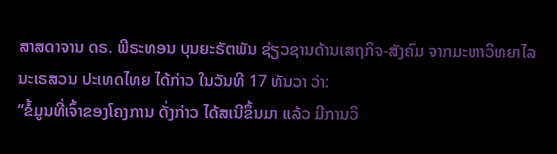ສາສດາຈານ ດຣ. ພີຣະທອນ ບຸນຍະຣັຕພັນ ຊ່ຽວຊານດ້ານເສຖກິຈ-ສັງຄົມ ຈາກມະຫາວິທຍາໄລນະເຣສວນ ປະເທດໄທຍ ໄດ້ກ່າວ ໃນວັນທີ 17 ທັນວາ ວ່າ:
“ຂໍ້ມູນທີ່ເຈົ້າຂອງໂຄງການ ດັ່ງກ່າວ ໄດ້ສເນີຂຶ້ນມາ ແລ້ວ ມີການວິ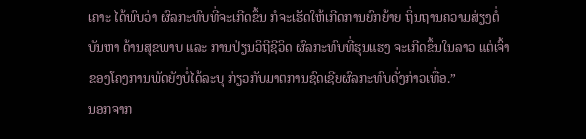ເຄາະ ໄດ້ພົບວ່າ ຜົລກະທົບທີ່ຈະເກີດຂຶ້ນ ກໍຈະເຮັດໃຫ້ເກີດການຍົກຍ້າຍ ຖິ່ນຖານຄວາມສ່ຽງຕໍ່ບັນຫາ ດ້ານສຸຂພາບ ແລະ ການປ່ຽນວິຖີຊີວິດ ຜົລກະທົບທີ່ຮຸນແຮງ ຈະເກີດຂຶ້ນໃນລາວ ແຕ່ເຈົ້າຂອງໂຄງການພັດຍັງບໍ່ໄດ້ລະບຸ ກ່ຽວກັບມາຕການຊົດເຊີຍຜົລກະທົບດັ່ງກ່າວເທື່ອ.”
ນອກຈາກ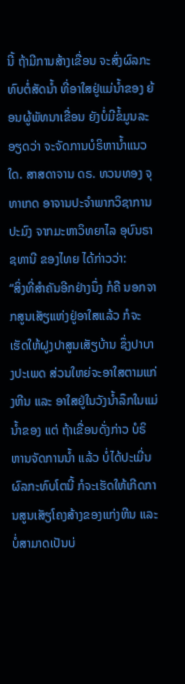ນີ້ ຖ້າມີການສ້າງເຂື່ອນ ຈະສົ່ງຜົລກະທົບຕໍ່ສັດນ້ຳ ທີ່ອາໃສຢູ່ແມ່ນ້ຳຂອງ ຍ້ອນຜູ້ພັທນາເຂື່ອນ ຍັງບໍ່ມີຂໍ້ມູນລະອຽດວ່າ ຈະຈັດການບໍຣິຫານ້ຳແນວໃດ. ສາສດາຈານ ດຣ. ທວນທອງ ຈຸທາເກດ ອາຈານປະຈຳພາກວິຊາການປະມົງ ຈາກມະຫາວິທຍາໄລ ອຸບົນຣາຊທານີ ຂອງໄທຍ ໄດ້ກ່າວວ່າ:
“ສິ່ງທີ່ສຳຄັນອີກຢ່າງນຶ່ງ ກໍຄື ນອກຈາກສູນເສັຽແຫ່ງຢູ່ອາໃສແລ້ວ ກໍຈະເຮັດໃຫ້ຝູງປາສູນເສັຽບ້ານ ຊຶ່ງປາບາງປະເພດ ສ່ວນໃຫຍ່ຈະອາໃສຕາມແກ່ງຫີນ ແລະ ອາໃສຢູ່ໃນວັງນ້ຳລຶກໃນແມ່ນ້ຳຂອງ ແຕ່ ຖ້າເຂື່ອນດັ່ງກ່າວ ບໍຣິຫານຈັດການນ້ຳ ແລ້ວ ບໍ່ໄດ້ປະເມີ່ນຜົລກະທົບໂຕນີ້ ກໍຈະເຮັດໃຫ້ເກີດການສູນເສັຽໂຄງສ້າງຂອງແກ່ງຫີນ ແລະ ບໍ່ສາມາດເປັນບ່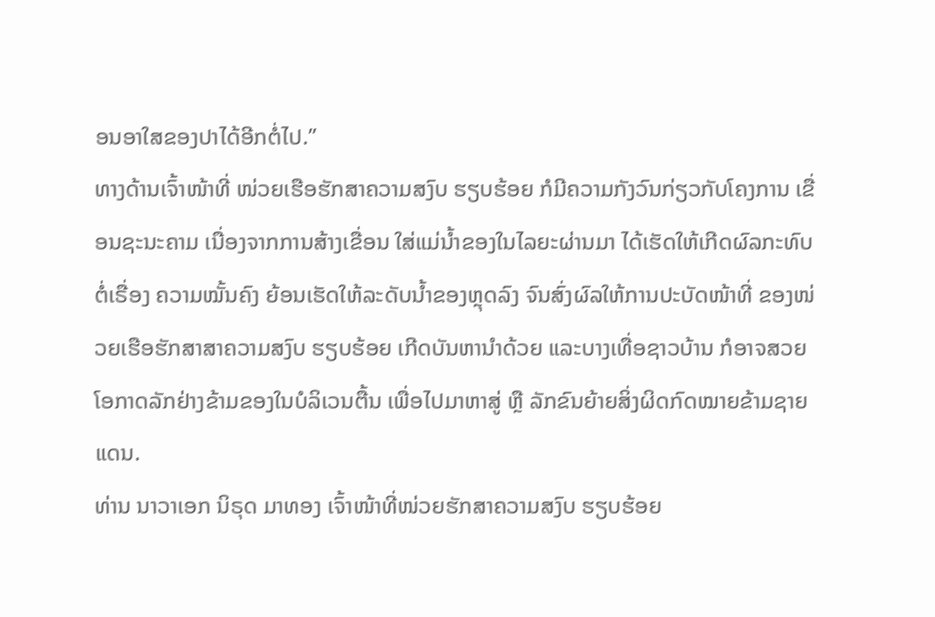ອນອາໃສຂອງປາໄດ້ອີກຕໍ່ໄປ.”
ທາງດ້ານເຈົ້າໜ້າທີ່ ໜ່ວຍເຮືອຮັກສາຄວາມສງົບ ຮຽບຮ້ອຍ ກໍມີຄວາມກັງວົນກ່ຽວກັບໂຄງການ ເຂື່ອນຊະນະຄາມ ເນື່ອງຈາກການສ້າງເຂື່ອນ ໃສ່ແມ່ນ້ຳຂອງໃນໄລຍະຜ່ານມາ ໄດ້ເຮັດໃຫ້ເກີດຜົລກະທົບຕໍ່ເຣື່ອງ ຄວາມໝັ້ນຄົງ ຍ້ອນເຮັດໃຫ້ລະດັບນ້ຳຂອງຫຼຸດລົງ ຈົນສົ່ງຜົລໃຫ້ການປະບັດໜ້າທີ່ ຂອງໜ່ວຍເຮືອຮັກສາສາຄວາມສງົບ ຮຽບຮ້ອຍ ເກີດບັນຫານຳດ້ວຍ ແລະບາງເທື່ອຊາວບ້ານ ກໍອາຈສວຍໂອກາດລັກຢ່າງຂ້າມຂອງໃນບໍລິເວນຕື້ນ ເພື່ອໄປມາຫາສູ່ ຫຼື ລັກຂົນຍ້າຍສິ່ງຜິດກົດໝາຍຂ້າມຊາຍແດນ.
ທ່ານ ນາວາເອກ ນິຣຸດ ມາທອງ ເຈົ້າໜ້າທີ່ໜ່ວຍຮັກສາຄວາມສງົບ ຮຽບຮ້ອຍ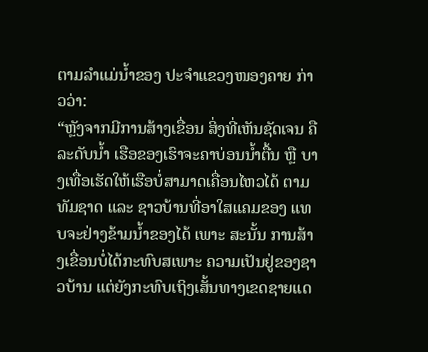ຕາມລຳແມ່ນ້ຳຂອງ ປະຈຳແຂວງໜອງຄາຍ ກ່າວວ່າ:
“ຫຼັງຈາກມີການສ້າງເຂື່ອນ ສິ່ງທີ່ເຫັນຊັດເຈນ ຄື ລະດັບນ້ຳ ເຮືອຂອງເຮົາຈະຄາບ່ອນນ້ຳຕື້ນ ຫຼື ບາງເທື່ອເຮັດໃຫ້ເຮືອບໍ່ສາມາດເຄື່ອນໄຫວໄດ້ ຕາມທັມຊາດ ແລະ ຊາວບ້ານທີ່ອາໃສແຄມຂອງ ແທບຈະຢ່າງຂ້າມນ້ຳຂອງໄດ້ ເພາະ ສະນັ້ນ ການສ້າງເຂື່ອນບໍ່ໄດ້ກະທົບສເພາະ ຄວາມເປັນຢູ່ຂອງຊາວບ້ານ ແຕ່ຍັງກະທົບເຖິງເສັ້ນທາງເຂດຊາຍແດ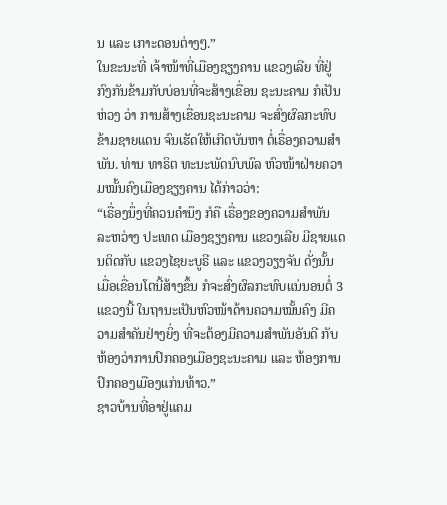ນ ແລະ ເກາະດອນຕ່າງໆ.”
ໃນຂະນະທີ່ ເຈ້າໜ້າທີ່ເມືອງຊຽງຄານ ແຂວງເລີຍ ທີ່ຢູ່ ກົງກັນຂ້າມກັບບ່ອນທີ່ຈະສ້າງເຂື່ອນ ຊະນະຄາມ ກໍເປັນຫ່ວງ ວ່າ ການສ້າງເຂື່ອນຊະນະຄາມ ຈະສົ່ງຜົລກະທົບຂ້າມຊາຍແດນ ຈົນເຮັດໃຫ້ເກີດບັນຫາ ຕໍ່ເຣື່ອງຄວາມສຳພັນ. ທ່ານ ທາຣິຕ ທະນະພັດນົບພົລ ຫົວໜ້າຝ່າຍຄວາມໝັ້ນຄົງເມືອງຊຽງຄານ ໄດ້ກ່າວວ່າ:
“ເຣື່ອງນຶ່ງທີ່ຄວນຄໍານຶງ ກໍຄື ເຣື່ອງຂອງຄວາມສຳພັນ ລະຫວ່າງ ປະເທດ ເມືອງຊຽງຄານ ແຂວງເລີຍ ມີຊາຍແດນຕິດກັບ ແຂວງໄຊຍະບູຣີ ແລະ ແຂວງວຽງຈັນ ດັ່ງນັ້ນ ເມື່ອເຂື່ອນໂຕນີ້ສ້າງຂຶ້ນ ກໍຈະສົ່ງຜົລກະທົບແນ່ນອນຕໍ່ 3 ແຂວງນີ້ ໃນຖານະເປັນຫົວໜ້າດ້ານຄວາມໝັ້ນຄົງ ມີຄວາມສຳຄັນຢ່າງຍິ່ງ ທີ່ຈະຕ້ອງມີຄວາມສຳພັນອັນດີ ກັບ ຫ້ອງວ່າການປົກຄອງເມືອງຊະນະຄາມ ແລະ ຫ້ອງການປົກຄອງເມືອງແກ່ນທ້າວ.”
ຊາວບ້ານທີ່ອາຢູ່ແຄມ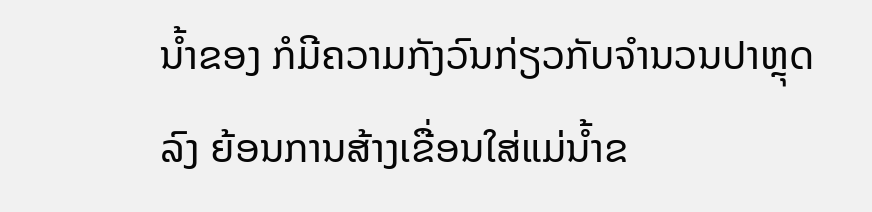ນ້ຳຂອງ ກໍມີຄວາມກັງວົນກ່ຽວກັບຈຳນວນປາຫຼຸດລົງ ຍ້ອນການສ້າງເຂື່ອນໃສ່ແມ່ນ້ຳຂ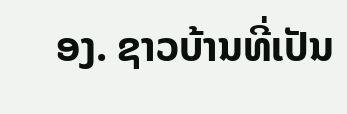ອງ. ຊາວບ້ານທີ່ເປັນ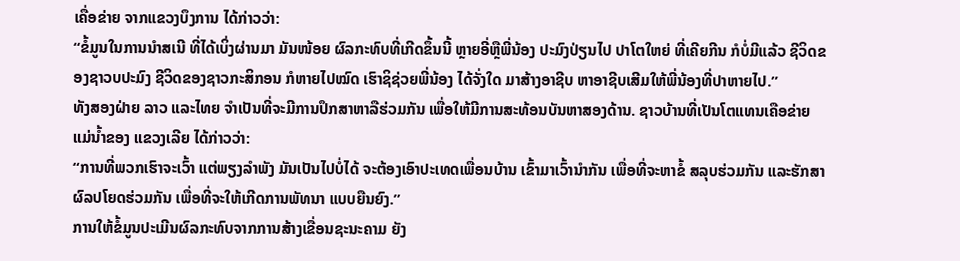ເຄື່ອຂ່າຍ ຈາກແຂວງບຶງການ ໄດ້ກ່າວວ່າ:
“ຂໍ້ມູນໃນການນຳສເນີ ທີ່ໄດ້ເບິ່ງຜ່ານມາ ມັນໜ້ອຍ ຜົລກະທົບທີ່ເກີດຂຶ້ນນີ້ ຫຼາຍອີ່ຫຼືພີ່ນ້ອງ ປະມົງປ່ຽນໄປ ປາໂຕໃຫຍ່ ທີ່ເຄີຍກີນ ກໍບໍ່ມີແລ້ວ ຊີວິດຂອງຊາວບປະມົງ ຊີວິດຂອງຊາວກະສິກອນ ກໍຫາຍໄປໝົດ ເຮົາຊິຊ່ວຍພີ່ນ້ອງ ໄດ້ຈັ່ງໃດ ມາສ້າງອາຊີບ ຫາອາຊີບເສີມໃຫ້ພີ່ນ້ອງທີ່ປາຫາຍໄປ.”
ທັງສອງຝ່າຍ ລາວ ແລະໄທຍ ຈຳເປັນທີ່ຈະມີການປຶກສາຫາລືຮ່ວມກັນ ເພື່ອໃຫ້ມີການສະທ້ອນບັນຫາສອງດ້ານ. ຊາວບ້ານທີ່ເປັນໂຕແທນເຄືອຂ່າຍແມ່ນ້ຳຂອງ ແຂວງເລີຍ ໄດ້ກ່າວວ່າ:
“ການທີ່ພວກເຮົາຈະເວົ້າ ແຕ່ພຽງລຳພັງ ມັນເປັນໄປບໍ່ໄດ້ ຈະຕ້ອງເອົາປະເທດເພື່ອນບ້ານ ເຂົ້າມາເວົ້ານໍາກັນ ເພື່ອທີ່ຈະຫາຂໍ້ ສລຸບຮ່ວມກັນ ແລະຮັກສາຜົລປໂຍດຮ່ວມກັນ ເພື່ອທີ່ຈະໃຫ້ເກີດການພັທນາ ແບບຍືນຍົງ.”
ການໃຫ້ຂໍ້ມູນປະເມີນຜົລກະທົບຈາກການສ້າງເຂື່ອນຊະນະຄາມ ຍັງ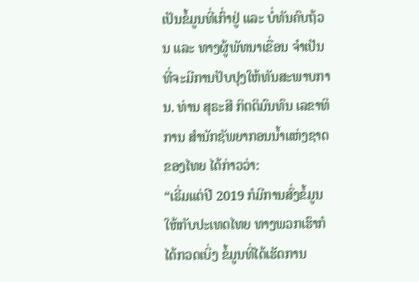ເປັນຂໍ້ມູນທີ່ເກົ່າຢູ່ ແລະ ບໍ່ທັນຄົບຖ້ວນ ແລະ ທາງຜູ້ພັທນາເຂື່ອນ ຈຳເປັນທີ່ຈະມີການປັບປຸງໃຫ້ທັນສະພາບການ. ທ່ານ ສຸຣະສີ ກິຕຕິມົນທົນ ເລຂາທິການ ສຳນັກຊັພຍາກອນນ້ຳແຫ່ງຊາດ ຂອງໄທຍ ໄດ້ກ່າວວ່າ:
“ເຣີ່ມແຕ່ປີ 2019 ກໍມີການສົ່ງຂໍ້ມູນໃຫ້ກັບປະເທດໄທຍ ທາງພວກເຮົາກໍໄດ້ກວດເບິ່ງ ຂໍ້ມູນທີ່ໄດ້ເຮັດການ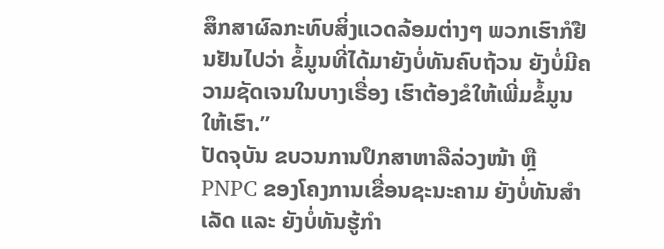ສຶກສາຜົລກະທົບສິ່ງແວດລ້ອມຕ່າງໆ ພວກເຮົາກໍຢືນຢັນໄປວ່າ ຂໍ້ມູນທີ່ໄດ້ມາຍັງບໍ່ທັນຄົບຖ້ວນ ຍັງບໍ່ມີຄວາມຊັດເຈນໃນບາງເຣື່ອງ ເຮົາຕ້ອງຂໍໃຫ້ເພີ່ມຂໍ້ມູນໃຫ້ເຮົາ.”
ປັດຈຸບັນ ຂບວນການປຶກສາຫາລືລ່ວງໜ້າ ຫຼື PNPC ຂອງໂຄງການເຂື່ອນຊະນະຄາມ ຍັງບໍ່ທັນສໍາເລັດ ແລະ ຍັງບໍ່ທັນຮູ້ກຳ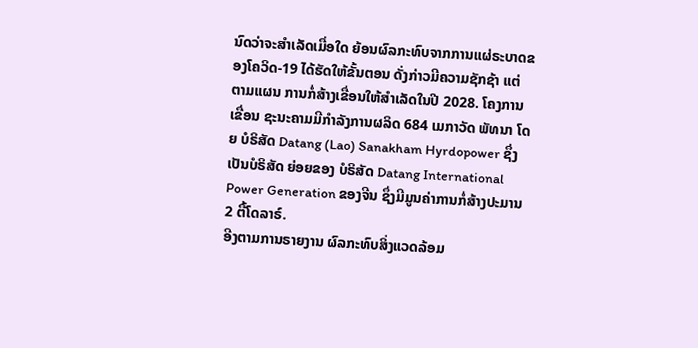ນົດວ່າຈະສຳເລັດເມື່ອໃດ ຍ້ອນຜົລກະທົບຈາກການແຜ່ຣະບາດຂອງໂຄວິດ-19 ໄດ້ຮັດໃຫ້ຂັ້ນຕອນ ດັ່ງກ່າວມີຄວາມຊັກຊ້າ ແຕ່ ຕາມແຜນ ການກໍ່ສ້າງເຂື່ອນໃຫ້ສຳເລັດໃນປີ 2028. ໂຄງການເຂື່ອນ ຊະນະຄາມມີກຳລັງການຜລິດ 684 ເມກາວັດ ພັທນາ ໂດຍ ບໍຣິສັດ Datang (Lao) Sanakham Hyrdopower ຊຶ່ງເປັນບໍຣິສັດ ຍ່ອຍຂອງ ບໍຣິສັດ Datang International Power Generation ຂອງຈີນ ຊຶ່ງມີມູນຄ່າການກໍ່ສ້າງປະມານ 2 ຕື້ໂດລາຣ໌.
ອີງຕາມການຣາຍງານ ຜົລກະທົບສິ່ງແວດລ້ອມ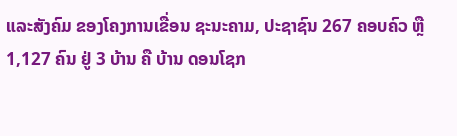ແລະສັງຄົມ ຂອງໂຄງການເຂື່ອນ ຊະນະຄາມ, ປະຊາຊົນ 267 ຄອບຄົວ ຫຼື 1,127 ຄົນ ຢູ່ 3 ບ້ານ ຄື ບ້ານ ດອນໂຊກ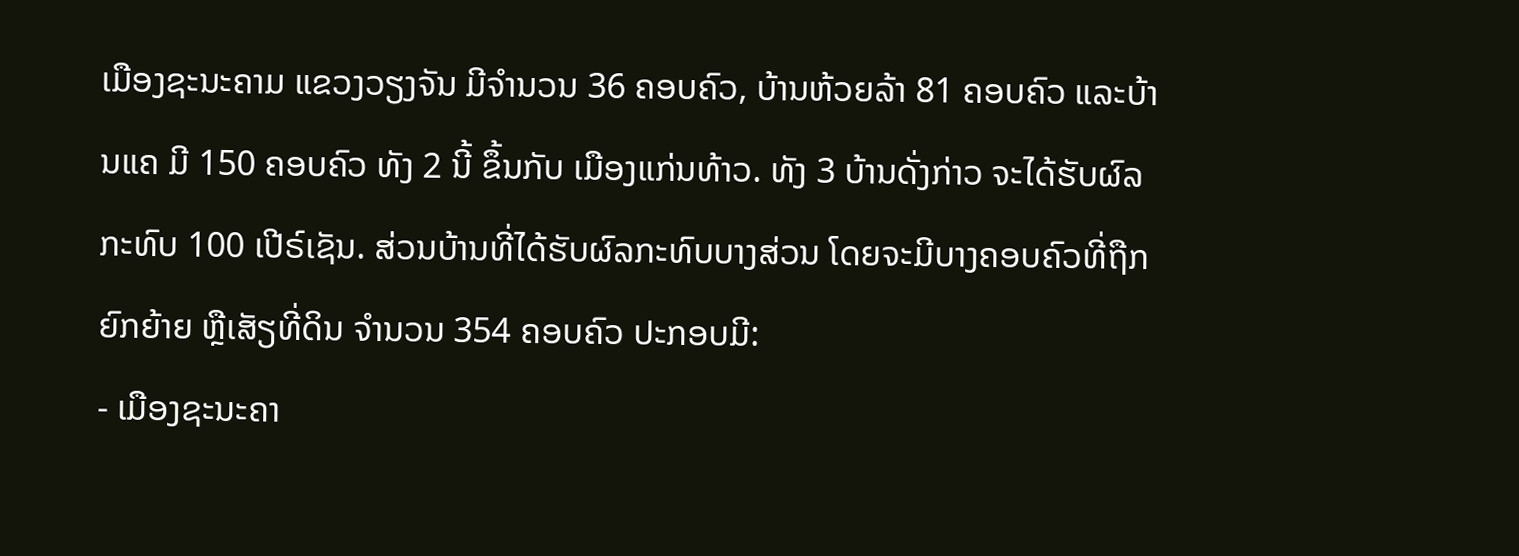ເມືອງຊະນະຄາມ ແຂວງວຽງຈັນ ມີຈຳນວນ 36 ຄອບຄົວ, ບ້ານຫ້ວຍລ້າ 81 ຄອບຄົວ ແລະບ້ານແຄ ມີ 150 ຄອບຄົວ ທັງ 2 ນີ້ ຂຶ້ນກັບ ເມືອງແກ່ນທ້າວ. ທັງ 3 ບ້ານດັ່ງກ່າວ ຈະໄດ້ຮັບຜົລກະທົບ 100 ເປີຣ໌ເຊັນ. ສ່ວນບ້ານທີ່ໄດ້ຮັບຜົລກະທົບບາງສ່ວນ ໂດຍຈະມີບາງຄອບຄົວທີ່ຖືກຍົກຍ້າຍ ຫຼືເສັຽທີ່ດິນ ຈຳນວນ 354 ຄອບຄົວ ປະກອບມີ:
- ເມືອງຊະນະຄາ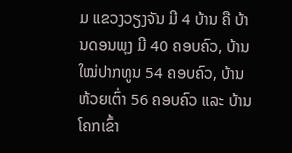ມ ແຂວງວຽງຈັນ ມີ 4 ບ້ານ ຄື ບ້ານດອນພຸງ ມີ 40 ຄອບຄົວ, ບ້ານໃໝ່ປາກທູນ 54 ຄອບຄົວ, ບ້ານຫ້ວຍເຕົ່າ 56 ຄອບຄົວ ແລະ ບ້ານ ໂຄກເຂົ້າ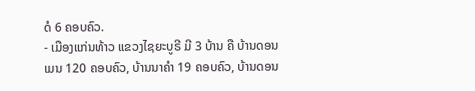ດໍ 6 ຄອບຄົວ.
- ເມືອງແກ່ນທ້າວ ແຂວງໄຊຍະບູຣີ ມີ 3 ບ້ານ ຄື ບ້ານດອນເມນ 120 ຄອບຄົວ, ບ້ານນາຄຳ 19 ຄອບຄົວ, ບ້ານດອນ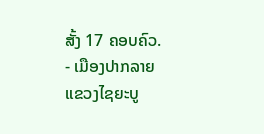ສັ້ງ 17 ຄອບຄົວ.
- ເມືອງປາກລາຍ ແຂວງໄຊຍະບູ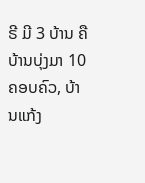ຣີ ມີ 3 ບ້ານ ຄື ບ້ານບຸ່ງມາ 10 ຄອບຄົວ, ບ້ານແກ້ງ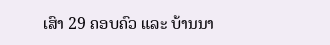ເສົາ 29 ຄອບຄົວ ແລະ ບ້ານນາ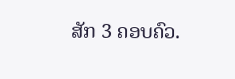ສັກ 3 ຄອບຄົວ.